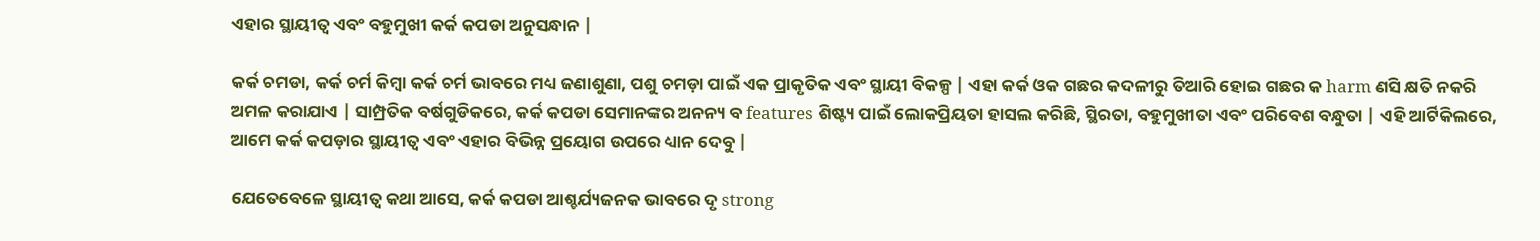ଏହାର ସ୍ଥାୟୀତ୍ୱ ଏବଂ ବହୁମୁଖୀ କର୍କ କପଡା ଅନୁସନ୍ଧାନ |

କର୍କ ଚମଡା, କର୍କ ଚର୍ମ କିମ୍ବା କର୍କ ଚର୍ମ ଭାବରେ ମଧ୍ୟ ଜଣାଶୁଣା, ପଶୁ ଚମଡ଼ା ପାଇଁ ଏକ ପ୍ରାକୃତିକ ଏବଂ ସ୍ଥାୟୀ ବିକଳ୍ପ | ଏହା କର୍କ ଓକ ଗଛର କଦଳୀରୁ ତିଆରି ହୋଇ ଗଛର କ harm ଣସି କ୍ଷତି ନକରି ଅମଳ କରାଯାଏ | ସାମ୍ପ୍ରତିକ ବର୍ଷଗୁଡିକରେ, କର୍କ କପଡା ସେମାନଙ୍କର ଅନନ୍ୟ ବ features ଶିଷ୍ଟ୍ୟ ପାଇଁ ଲୋକପ୍ରିୟତା ହାସଲ କରିଛି, ସ୍ଥିରତା, ବହୁମୁଖୀତା ଏବଂ ପରିବେଶ ବନ୍ଧୁତା | ଏହି ଆର୍ଟିକିଲରେ, ଆମେ କର୍କ କପଡ଼ାର ସ୍ଥାୟୀତ୍ୱ ଏବଂ ଏହାର ବିଭିନ୍ନ ପ୍ରୟୋଗ ଉପରେ ଧ୍ୟାନ ଦେବୁ |

ଯେତେବେଳେ ସ୍ଥାୟୀତ୍ୱ କଥା ଆସେ, କର୍କ କପଡା ଆଶ୍ଚର୍ଯ୍ୟଜନକ ଭାବରେ ଦୃ strong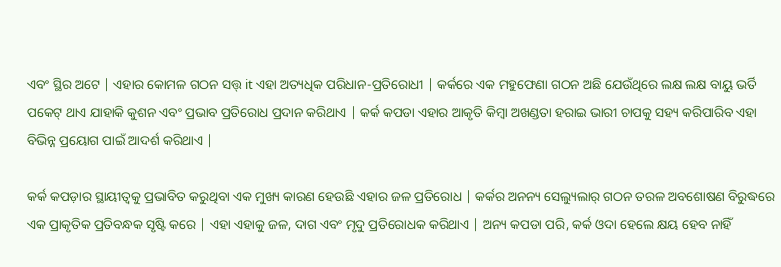ଏବଂ ସ୍ଥିର ଅଟେ | ଏହାର କୋମଳ ଗଠନ ସତ୍ତ୍ it ଏହା ଅତ୍ୟଧିକ ପରିଧାନ-ପ୍ରତିରୋଧୀ | କର୍କରେ ଏକ ମହୁଫେଣା ଗଠନ ଅଛି ଯେଉଁଥିରେ ଲକ୍ଷ ଲକ୍ଷ ବାୟୁ ଭର୍ତି ପକେଟ୍ ଥାଏ ଯାହାକି କୁଶନ ଏବଂ ପ୍ରଭାବ ପ୍ରତିରୋଧ ପ୍ରଦାନ କରିଥାଏ | କର୍କ କପଡା ଏହାର ଆକୃତି କିମ୍ବା ଅଖଣ୍ଡତା ହରାଇ ଭାରୀ ଚାପକୁ ସହ୍ୟ କରିପାରିବ ଏହା ବିଭିନ୍ନ ପ୍ରୟୋଗ ପାଇଁ ଆଦର୍ଶ କରିଥାଏ |

କର୍କ କପଡ଼ାର ସ୍ଥାୟୀତ୍ୱକୁ ପ୍ରଭାବିତ କରୁଥିବା ଏକ ମୁଖ୍ୟ କାରଣ ହେଉଛି ଏହାର ଜଳ ପ୍ରତିରୋଧ | କର୍କର ଅନନ୍ୟ ସେଲ୍ୟୁଲାର୍ ଗଠନ ତରଳ ଅବଶୋଷଣ ବିରୁଦ୍ଧରେ ଏକ ପ୍ରାକୃତିକ ପ୍ରତିବନ୍ଧକ ସୃଷ୍ଟି କରେ | ଏହା ଏହାକୁ ଜଳ, ଦାଗ ଏବଂ ମୃଦୁ ପ୍ରତିରୋଧକ କରିଥାଏ | ଅନ୍ୟ କପଡା ପରି, କର୍କ ଓଦା ହେଲେ କ୍ଷୟ ହେବ ନାହିଁ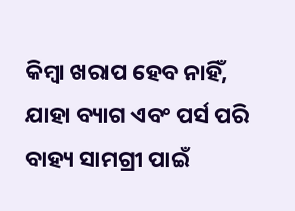କିମ୍ବା ଖରାପ ହେବ ନାହିଁ, ଯାହା ବ୍ୟାଗ ଏବଂ ପର୍ସ ପରି ବାହ୍ୟ ସାମଗ୍ରୀ ପାଇଁ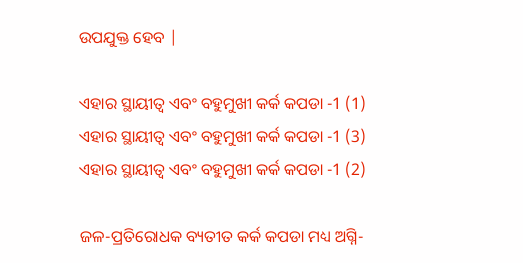ଉପଯୁକ୍ତ ହେବ |

ଏହାର ସ୍ଥାୟୀତ୍ୱ ଏବଂ ବହୁମୁଖୀ କର୍କ କପଡା -1 (1)
ଏହାର ସ୍ଥାୟୀତ୍ୱ ଏବଂ ବହୁମୁଖୀ କର୍କ କପଡା -1 (3)
ଏହାର ସ୍ଥାୟୀତ୍ୱ ଏବଂ ବହୁମୁଖୀ କର୍କ କପଡା -1 (2)

ଜଳ-ପ୍ରତିରୋଧକ ବ୍ୟତୀତ କର୍କ କପଡା ମଧ୍ୟ ଅଗ୍ନି-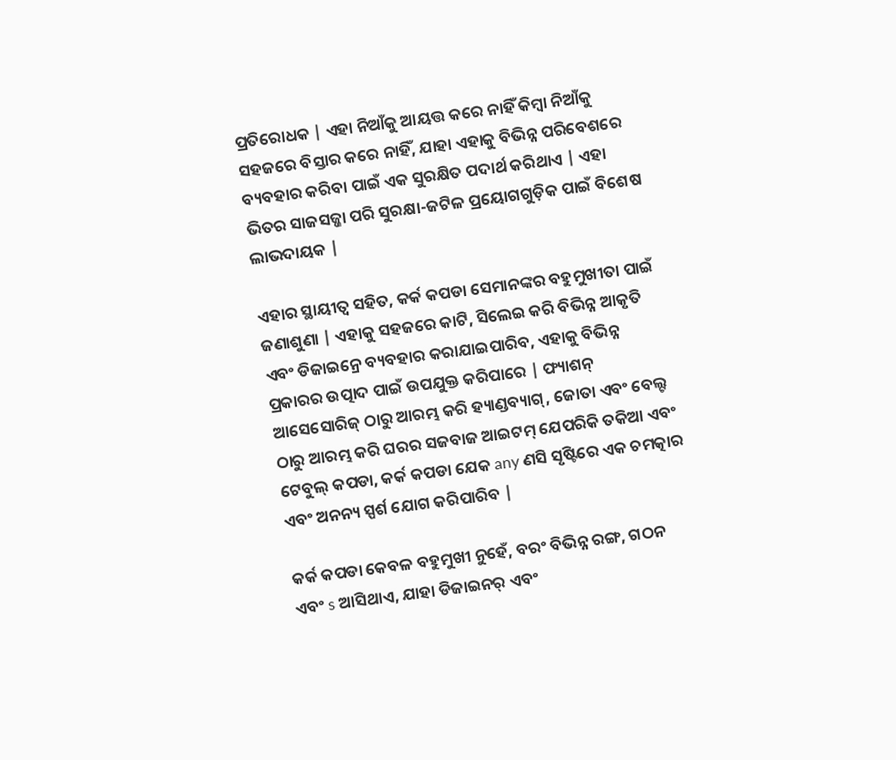ପ୍ରତିରୋଧକ | ଏହା ନିଆଁକୁ ଆୟତ୍ତ କରେ ନାହିଁ କିମ୍ବା ନିଆଁକୁ ସହଜରେ ବିସ୍ତାର କରେ ନାହିଁ, ଯାହା ଏହାକୁ ବିଭିନ୍ନ ପରିବେଶରେ ବ୍ୟବହାର କରିବା ପାଇଁ ଏକ ସୁରକ୍ଷିତ ପଦାର୍ଥ କରିଥାଏ | ଏହା ଭିତର ସାଜସଜ୍ଜା ପରି ସୁରକ୍ଷା-ଜଟିଳ ପ୍ରୟୋଗଗୁଡ଼ିକ ପାଇଁ ବିଶେଷ ଲାଭଦାୟକ |

ଏହାର ସ୍ଥାୟୀତ୍ୱ ସହିତ, କର୍କ କପଡା ସେମାନଙ୍କର ବହୁମୁଖୀତା ପାଇଁ ଜଣାଶୁଣା | ଏହାକୁ ସହଜରେ କାଟି, ସିଲେଇ କରି ବିଭିନ୍ନ ଆକୃତି ଏବଂ ଡିଜାଇନ୍ରେ ବ୍ୟବହାର କରାଯାଇପାରିବ, ଏହାକୁ ବିଭିନ୍ନ ପ୍ରକାରର ଉତ୍ପାଦ ପାଇଁ ଉପଯୁକ୍ତ କରିପାରେ | ଫ୍ୟାଶନ୍ ଆସେସୋରିଜ୍ ଠାରୁ ଆରମ୍ଭ କରି ହ୍ୟାଣ୍ଡବ୍ୟାଗ୍, ଜୋତା ଏବଂ ବେଲ୍ଟ ଠାରୁ ଆରମ୍ଭ କରି ଘରର ସଜବାଜ ଆଇଟମ୍ ଯେପରିକି ତକିଆ ଏବଂ ଟେବୁଲ୍ କପଡା, କର୍କ କପଡା ଯେକ any ଣସି ସୃଷ୍ଟିରେ ଏକ ଚମତ୍କାର ଏବଂ ଅନନ୍ୟ ସ୍ପର୍ଶ ଯୋଗ କରିପାରିବ |

କର୍କ କପଡା କେବଳ ବହୁମୁଖୀ ନୁହେଁ, ବରଂ ବିଭିନ୍ନ ରଙ୍ଗ, ଗଠନ ଏବଂ s ଆସିଥାଏ, ଯାହା ଡିଜାଇନର୍ ଏବଂ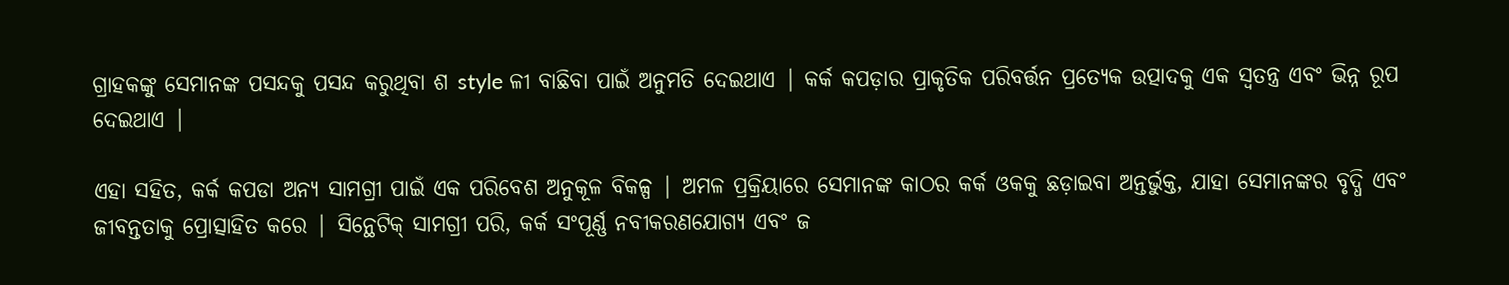ଗ୍ରାହକଙ୍କୁ ସେମାନଙ୍କ ପସନ୍ଦକୁ ପସନ୍ଦ କରୁଥିବା ଶ style ଳୀ ବାଛିବା ପାଇଁ ଅନୁମତି ଦେଇଥାଏ | କର୍କ କପଡ଼ାର ପ୍ରାକୃତିକ ପରିବର୍ତ୍ତନ ପ୍ରତ୍ୟେକ ଉତ୍ପାଦକୁ ଏକ ସ୍ୱତନ୍ତ୍ର ଏବଂ ଭିନ୍ନ ରୂପ ଦେଇଥାଏ |

ଏହା ସହିତ, କର୍କ କପଡା ଅନ୍ୟ ସାମଗ୍ରୀ ପାଇଁ ଏକ ପରିବେଶ ଅନୁକୂଳ ବିକଳ୍ପ | ଅମଳ ପ୍ରକ୍ରିୟାରେ ସେମାନଙ୍କ କାଠର କର୍କ ଓକକୁ ଛଡ଼ାଇବା ଅନ୍ତର୍ଭୁକ୍ତ, ଯାହା ସେମାନଙ୍କର ବୃଦ୍ଧି ଏବଂ ଜୀବନ୍ତତାକୁ ପ୍ରୋତ୍ସାହିତ କରେ | ସିନ୍ଥେଟିକ୍ ସାମଗ୍ରୀ ପରି, କର୍କ ସଂପୂର୍ଣ୍ଣ ନବୀକରଣଯୋଗ୍ୟ ଏବଂ ଜ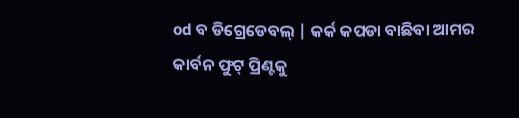od ବ ଡିଗ୍ରେଡେବଲ୍ | କର୍କ କପଡା ବାଛିବା ଆମର କାର୍ବନ ଫୁଟ୍ ପ୍ରିଣ୍ଟକୁ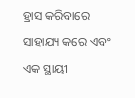ହ୍ରାସ କରିବାରେ ସାହାଯ୍ୟ କରେ ଏବଂ ଏକ ସ୍ଥାୟୀ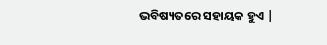ଭବିଷ୍ୟତରେ ସହାୟକ ହୁଏ |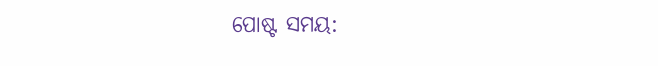ପୋଷ୍ଟ ସମୟ: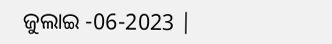ଜୁଲାଇ -06-2023 |